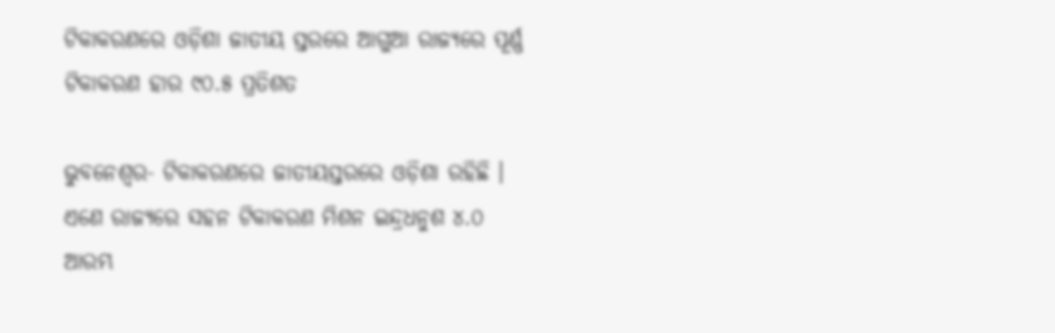ଟିକାକରଣରେ ଓଡ଼ିଶା ଜାତୀୟ ସ୍ତରରେ ଆଗୁଆ ରାଜ୍ୟରେ ପୂର୍ଣ୍ଣ ଟିକାକରଣ ହାର ୯୦.୫ ପ୍ରତିଶତ

ଭୁବନେଶ୍ୱର- ଟିକାକରଣରେ ଜାତୀୟସ୍ତରରେ ଓଡ଼ିଶା ରହିଛି । ଏଣେ ରାଜ୍ୟରେ ସହନ ଟିକାକରଣ ମିଶନ ଇନ୍ଦ୍ରଧନୁଶ ୪.୦ ଆରମ୍ଭ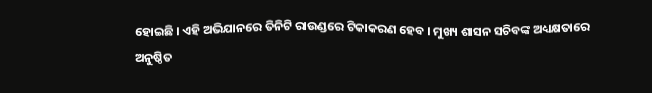ହୋଇଛି । ଏହି ଅଭିଯାନରେ ତିନିଟି ରାଉଣ୍ଡରେ ଟିକାକରଣ ହେବ । ମୁଖ୍ୟ ଶାସନ ସଚିବଙ୍କ ଅଧ୍ୟକ୍ଷତାରେ ଅନୁଷ୍ଠିତ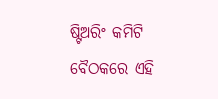ଷ୍ଟିଅରିଂ କମିଟି ବୈଠକରେ ଏହି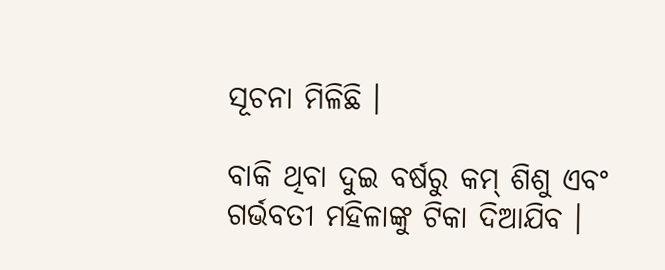ସୂଚନା ମିଳିଛି ।

ବାକି ଥିବା ଦୁଇ ବର୍ଷରୁ କମ୍ ଶିଶୁ ଏବଂ ଗର୍ଭବତୀ ମହିଳାଙ୍କୁ ଟିକା ଦିଆଯିବ ।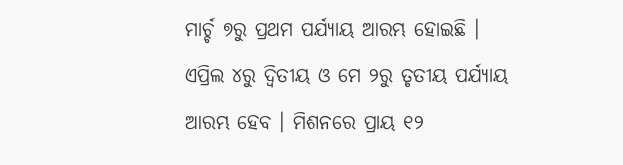ମାର୍ଚ୍ଚ ୭ରୁ ପ୍ରଥମ ପର୍ଯ୍ୟାୟ ଆରମ୍ଭ ହୋଇଛି ।
ଏପ୍ରିଲ ୪ରୁ ଦ୍ବିତୀୟ ଓ ମେ ୨ରୁ ତୃତୀୟ ପର୍ଯ୍ୟାୟ ଆରମ୍ଭ ହେବ । ମିଶନରେ ପ୍ରାୟ ୧୨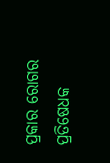ପ୍ରକାର ରୋଗର ପ୍ରତିଷେଧକ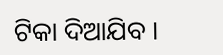ଟିକା ଦିଆଯିବ ।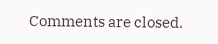Comments are closed.